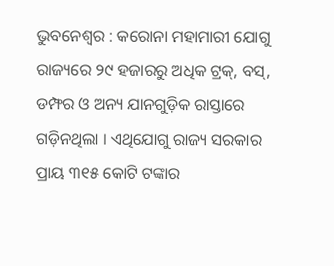ଭୁବନେଶ୍ୱର : କରୋନା ମହାମାରୀ ଯୋଗୁ ରାଜ୍ୟରେ ୨୯ ହଜାରରୁ ଅଧିକ ଟ୍ରକ୍, ବସ୍, ଡମ୍ଫର ଓ ଅନ୍ୟ ଯାନଗୁଡ଼ିକ ରାସ୍ତାରେ ଗଡ଼ିନଥିଲା । ଏଥିଯୋଗୁ ରାଜ୍ୟ ସରକାର ପ୍ରାୟ ୩୧୫ କୋଟି ଟଙ୍କାର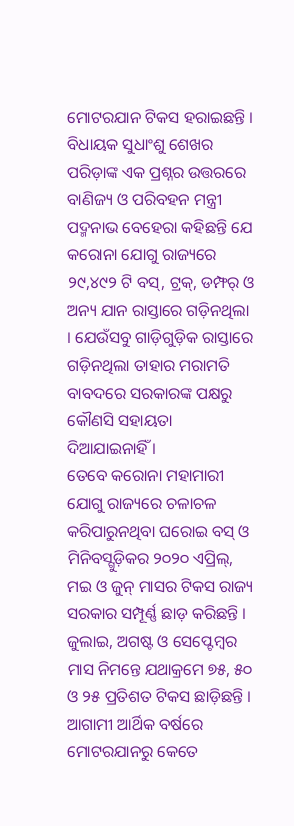ମୋଟରଯାନ ଟିକସ ହରାଇଛନ୍ତି ।
ବିଧାୟକ ସୁଧାଂଶୁ ଶେଖର ପରିଡ଼ାଙ୍କ ଏକ ପ୍ରଶ୍ନର ଉତ୍ତରରେ ବାଣିଜ୍ୟ ଓ ପରିବହନ ମନ୍ତ୍ରୀ ପଦ୍ମନାଭ ବେହେରା କହିଛନ୍ତି ଯେ କରୋନା ଯୋଗୁ ରାଜ୍ୟରେ ୨୯,୪୯୨ ଟି ବସ୍, ଟ୍ରକ୍, ଡମ୍ଫର୍ ଓ ଅନ୍ୟ ଯାନ ରାସ୍ତାରେ ଗଡ଼ିନଥିଲା । ଯେଉଁସବୁ ଗାଡ଼ିଗୁଡ଼ିକ ରାସ୍ତାରେ ଗଡ଼ିନଥିଲା ତାହାର ମରାମତି ବାବଦରେ ସରକାରଙ୍କ ପକ୍ଷରୁ କୌଣସି ସହାୟତା ଦିଆଯାଇନାହିଁ ।
ତେବେ କରୋନା ମହାମାରୀ ଯୋଗୁ ରାଜ୍ୟରେ ଚଳାଚଳ କରିପାରୁନଥିବା ଘରୋଇ ବସ୍ ଓ ମିନିବସ୍ଗୁଡ଼ିକର ୨୦୨୦ ଏପ୍ରିଲ୍, ମଇ ଓ ଜୁନ୍ ମାସର ଟିକସ ରାଜ୍ୟ ସରକାର ସମ୍ପୂର୍ଣ୍ଣ ଛାଡ଼ କରିଛନ୍ତି । ଜୁଲାଇ, ଅଗଷ୍ଟ ଓ ସେପ୍ଟେମ୍ବର ମାସ ନିମନ୍ତେ ଯଥାକ୍ରମେ ୭୫, ୫୦ ଓ ୨୫ ପ୍ରତିଶତ ଟିକସ ଛାଡ଼ିଛନ୍ତି । ଆଗାମୀ ଆର୍ଥିକ ବର୍ଷରେ ମୋଟରଯାନରୁ କେତେ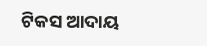ଟିକସ ଆଦାୟ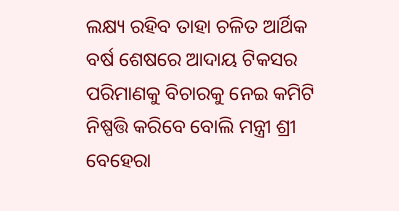ଲକ୍ଷ୍ୟ ରହିବ ତାହା ଚଳିତ ଆର୍ଥିକ ବର୍ଷ ଶେଷରେ ଆଦାୟ ଟିକସର ପରିମାଣକୁ ବିଚାରକୁ ନେଇ କମିଟି ନିଷ୍ପତ୍ତି କରିବେ ବୋଲି ମନ୍ତ୍ରୀ ଶ୍ରୀ ବେହେରା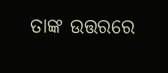ତାଙ୍କ ଉତ୍ତରରେ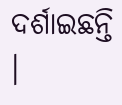ଦର୍ଶାଇଛନ୍ତି ।